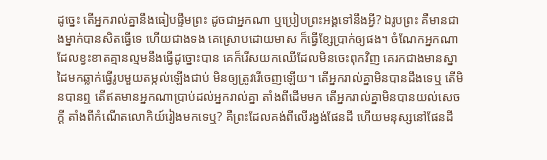ដូច្នេះ តើអ្នករាល់គ្នានឹងធៀបផ្ទឹមព្រះ ដូចជាអ្នកណា ឬប្រៀបព្រះអង្គទៅនឹងអ្វី? ឯរូបព្រះ គឺមានជាងម្នាក់បានសិតធ្វើទេ ហើយជាងទង គេស្រោបដោយមាស ក៏ធ្វើខ្សែប្រាក់ឲ្យផង។ ចំណែកអ្នកណាដែលខ្វះខាតគ្មានល្មមនឹងធ្វើដូច្នោះបាន គេក៏រើសយកឈើដែលមិនចេះពុកវិញ គេរកជាងមានស្នាដៃមកឆ្លាក់ធ្វើរូបមួយតម្កល់ឡើងជាប់ មិនឲ្យត្រូវរើចេញឡើយ។ តើអ្នករាល់គ្នាមិនបានដឹងទេឬ តើមិនបានឮ តើឥតមានអ្នកណាប្រាប់ដល់អ្នករាល់គ្នា តាំងពីដើមមក តើអ្នករាល់គ្នាមិនបានយល់សេចក្ដី តាំងពីកំណើតលោកិយ៍រៀងមកទេឬ? គឺព្រះដែលគង់ពីលើរង្វង់ផែនដី ហើយមនុស្សនៅផែនដី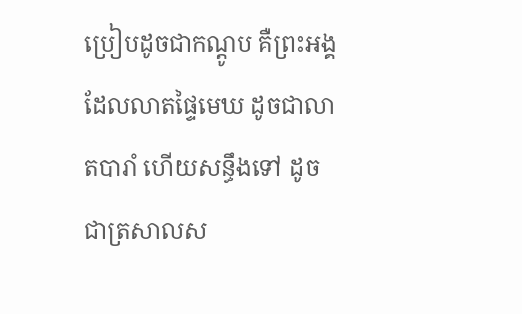ប្រៀបដូចជាកណ្តូប គឺព្រះអង្គដែលលាតផ្ទៃមេឃ ដូចជាលាតបារាំ ហើយសន្ធឹងទៅ ដូចជាត្រសាលស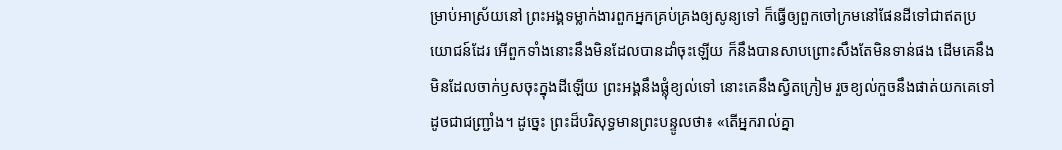ម្រាប់អាស្រ័យនៅ ព្រះអង្គទម្លាក់ងារពួកអ្នកគ្រប់គ្រងឲ្យសូន្យទៅ ក៏ធ្វើឲ្យពួកចៅក្រមនៅផែនដីទៅជាឥតប្រយោជន៍ដែរ អើពួកទាំងនោះនឹងមិនដែលបានដាំចុះឡើយ ក៏នឹងបានសាបព្រោះសឹងតែមិនទាន់ផង ដើមគេនឹងមិនដែលចាក់ឫសចុះក្នុងដីឡើយ ព្រះអង្គនឹងផ្លុំខ្យល់ទៅ នោះគេនឹងស្វិតក្រៀម រួចខ្យល់កួចនឹងផាត់យកគេទៅ ដូចជាជញ្ជ្រាំង។ ដូច្នេះ ព្រះដ៏បរិសុទ្ធមានព្រះបន្ទូលថា៖ «តើអ្នករាល់គ្នា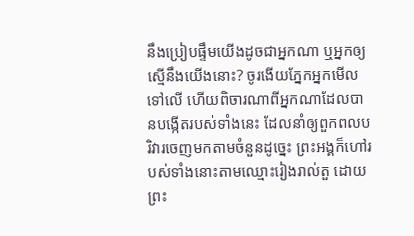នឹងប្រៀបផ្ទឹមយើងដូចជាអ្នកណា ឬអ្នកឲ្យស្មើនឹងយើងនោះ? ចូរងើយភ្នែកអ្នកមើលទៅលើ ហើយពិចារណាពីអ្នកណាដែលបានបង្កើតរបស់ទាំងនេះ ដែលនាំឲ្យពួកពលបរិវារចេញមកតាមចំនួនដូច្នេះ ព្រះអង្គក៏ហៅរបស់ទាំងនោះតាមឈ្មោះរៀងរាល់តួ ដោយព្រះ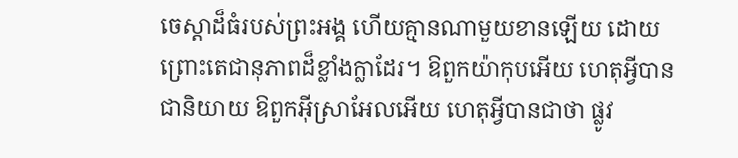ចេស្តាដ៏ធំរបស់ព្រះអង្គ ហើយគ្មានណាមួយខានឡើយ ដោយព្រោះតេជានុភាពដ៏ខ្លាំងក្លាដែរ។ ឱពួកយ៉ាកុបអើយ ហេតុអ្វីបានជានិយាយ ឱពួកអ៊ីស្រាអែលអើយ ហេតុអ្វីបានជាថា ផ្លូវ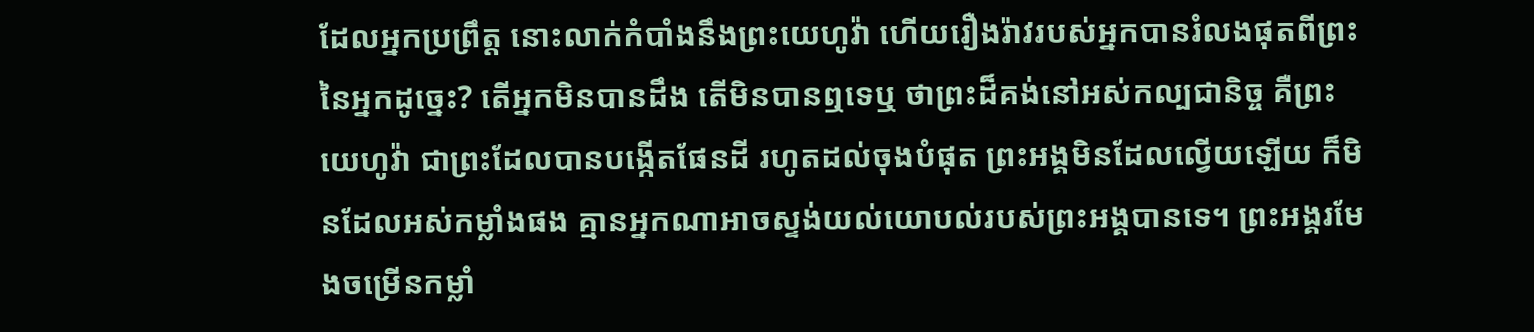ដែលអ្នកប្រព្រឹត្ត នោះលាក់កំបាំងនឹងព្រះយេហូវ៉ា ហើយរឿងរ៉ាវរបស់អ្នកបានរំលងផុតពីព្រះនៃអ្នកដូច្នេះ? តើអ្នកមិនបានដឹង តើមិនបានឮទេឬ ថាព្រះដ៏គង់នៅអស់កល្បជានិច្ច គឺព្រះយេហូវ៉ា ជាព្រះដែលបានបង្កើតផែនដី រហូតដល់ចុងបំផុត ព្រះអង្គមិនដែលល្វើយឡើយ ក៏មិនដែលអស់កម្លាំងផង គ្មានអ្នកណាអាចស្ទង់យល់យោបល់របស់ព្រះអង្គបានទេ។ ព្រះអង្គរមែងចម្រើនកម្លាំ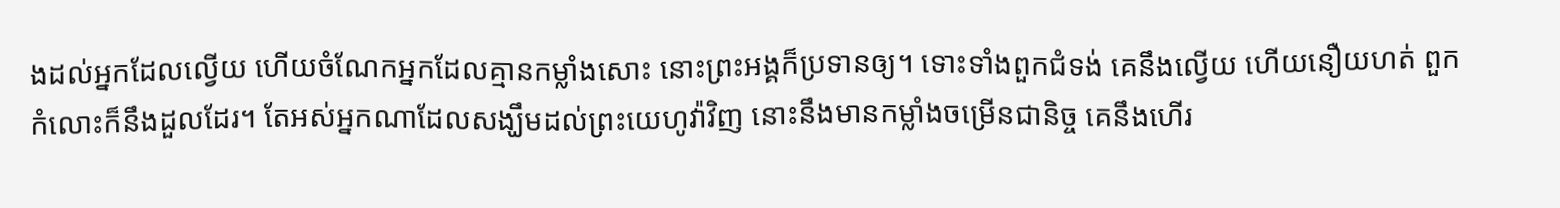ងដល់អ្នកដែលល្វើយ ហើយចំណែកអ្នកដែលគ្មានកម្លាំងសោះ នោះព្រះអង្គក៏ប្រទានឲ្យ។ ទោះទាំងពួកជំទង់ គេនឹងល្វើយ ហើយនឿយហត់ ពួកកំលោះក៏នឹងដួលដែរ។ តែអស់អ្នកណាដែលសង្ឃឹមដល់ព្រះយេហូវ៉ាវិញ នោះនឹងមានកម្លាំងចម្រើនជានិច្ច គេនឹងហើរ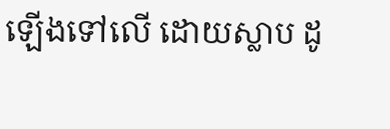ឡើងទៅលើ ដោយស្លាប ដូ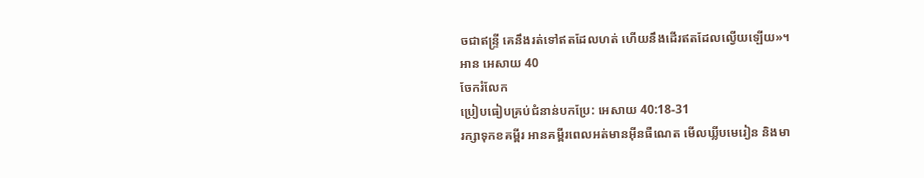ចជាឥន្ទ្រី គេនឹងរត់ទៅឥតដែលហត់ ហើយនឹងដើរឥតដែលល្វើយឡើយ»។
អាន អេសាយ 40
ចែករំលែក
ប្រៀបធៀបគ្រប់ជំនាន់បកប្រែ: អេសាយ 40:18-31
រក្សាទុកខគម្ពីរ អានគម្ពីរពេលអត់មានអ៊ីនធឺណេត មើលឃ្លីបមេរៀន និងមា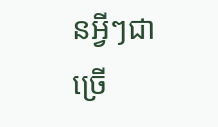នអ្វីៗជាច្រើ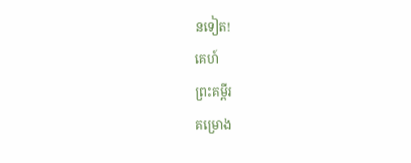នទៀត!
គេហ៍
ព្រះគម្ពីរ
គម្រោង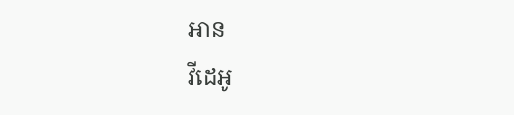អាន
វីដេអូ